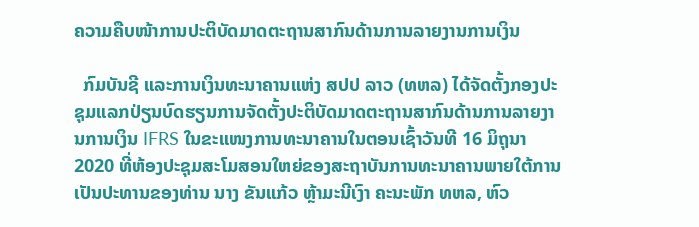ຄວາມຄືບໜ້າການປະຕິບັດມາດຕະຖານສາກົນດ້ານການລາຍງານການເງິນ

  ກົມບັນຊີ ແລະການເງິນທະນາຄານແຫ່ງ ສປປ ລາວ (ທຫລ) ໄດ້ຈັດຕັ້ງກອງປະຊຸມແລກປ່ຽນບົດຮຽນການຈັດຕັ້ງປະຕິບັດມາດຕະຖານສາກົນດ້ານການລາຍງານການເງິນ IFRS ໃນຂະແໜງການທະນາຄານໃນຕອນເຊົ້າວັນທີ 16 ມິຖຸນາ 2020 ທີ່ຫ້ອງປະຊຸມສະໂມສອນໃຫຍ່ຂອງສະຖາບັນການທະນາຄານພາຍໃຕ້ການເປັນປະທານຂອງທ່ານ ນາງ ຂັນແກ້ວ ຫຼ້າມະນີເງົາ ຄະນະພັກ ທຫລ, ຫົວ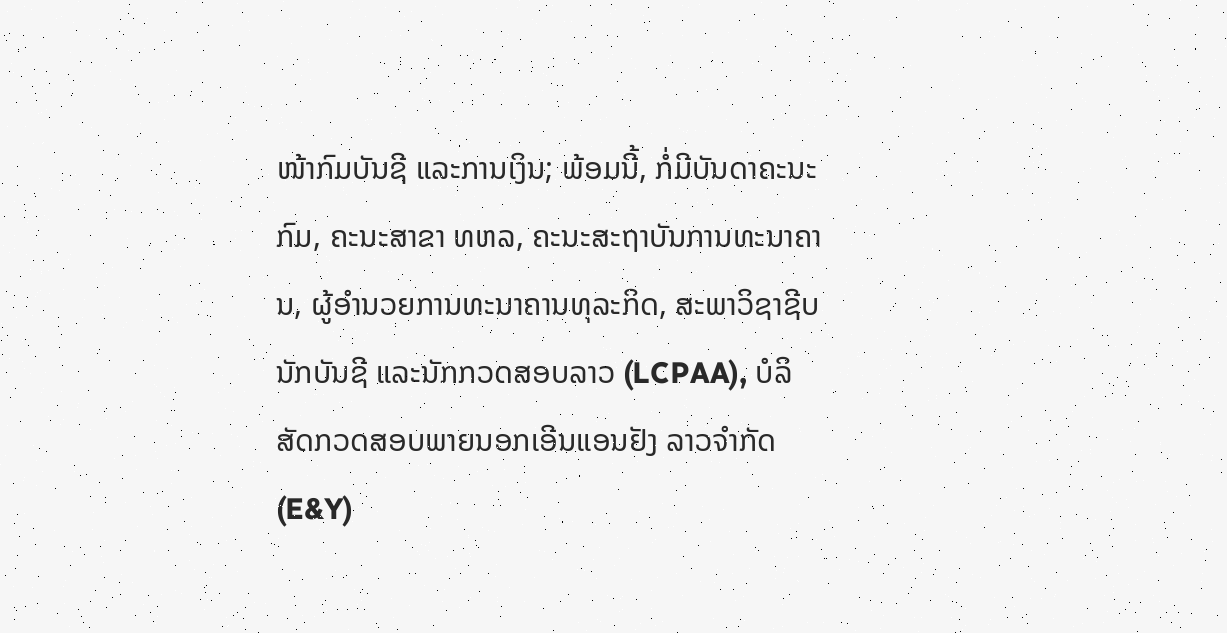ໜ້າກົມບັນຊີ ແລະການເງິນ; ພ້ອມນີ້, ກໍ່ມີບັນດາຄະນະກົມ, ຄະນະສາຂາ ທຫລ, ຄະນະສະຖາບັນການທະນາຄານ, ຜູ້ອຳນວຍການທະນາຄານທຸລະກິດ, ສະພາວິຊາຊີບນັກບັນຊີ ແລະນັກກວດສອບລາວ (LCPAA), ບໍລິສັດກວດສອບພາຍນອກເອີນແອນຢັງ ລາວຈຳກັດ (E&Y)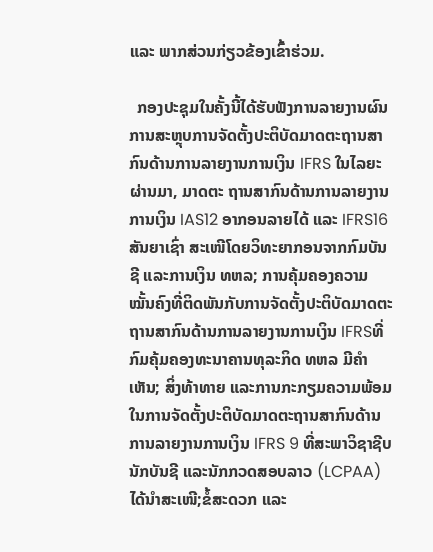ແລະ ພາກສ່ວນກ່ຽວຂ້ອງເຂົ້າຮ່ວມ.

  ກອງປະຊຸມໃນຄັ້ງນີ້ໄດ້ຮັບຟັງການລາຍງານຜົນການສະຫຼຸບການຈັດຕັ້ງປະຕິບັດມາດຕະຖານສາກົນດ້ານການລາຍງານການເງິນ IFRS ໃນໄລຍະຜ່ານມາ, ມາດຕະ ຖານສາກົນດ້ານການລາຍງານການເງິນ IAS12 ອາກອນລາຍໄດ້ ແລະ IFRS16 ສັນຍາເຊົ່າ ສະເໜີໂດຍວິທະຍາກອນຈາກກົມບັນຊີ ແລະການເງິນ ທຫລ; ການຄຸ້ມຄອງຄວາມໝັ້ນຄົງທີ່ຕິດພັນກັບການຈັດຕັ້ງປະຕິບັດມາດຕະຖານສາກົນດ້ານການລາຍງານການເງິນ IFRSທີ່ກົມຄຸ້ມຄອງທະນາຄານທຸລະກິດ ທຫລ ມີຄຳເຫັນ; ສິ່ງທ້າທາຍ ແລະການກະກຽມຄວາມພ້ອມໃນການຈັດຕັ້ງປະຕິບັດມາດຕະຖານສາກົນດ້ານການລາຍງານການເງິນ IFRS 9 ທີ່ສະພາວິຊາຊີບນັກບັນຊີ ແລະນັກກວດສອບລາວ (LCPAA) ໄດ້ນຳສະເໜີ;ຂໍ້ສະດວກ ແລະ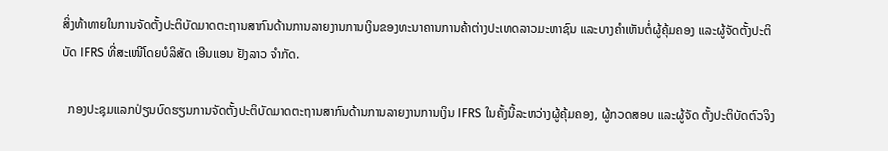ສິ່ງທ້າທາຍໃນການຈັດຕັ້ງປະຕິບັດມາດຕະຖານສາກົນດ້ານການລາຍງານການເງິນຂອງທະນາຄານການຄ້າຕ່າງປະເທດລາວມະຫາຊົນ ແລະບາງຄໍາເຫັນຕໍ່ຜູ້ຄຸ້ມຄອງ ແລະຜູ້ຈັດຕັ້ງປະຕິບັດ IFRS ທີ່ສະເໜີໂດຍບໍລິສັດ ເອີນແອນ ຢັງລາວ ຈໍາກັດ.

  ກອງປະຊຸມແລກປ່ຽນບົດຮຽນການຈັດຕັ້ງປະຕິບັດມາດຕະຖານສາກົນດ້ານການລາຍງານການເງິນ IFRS ໃນຄັ້ງນີ້ລະຫວ່າງຜູ້ຄຸ້ມຄອງ, ຜູ້ກວດສອບ ແລະຜູ້ຈັດ ຕັ້ງປະຕິບັດຕົວຈິງ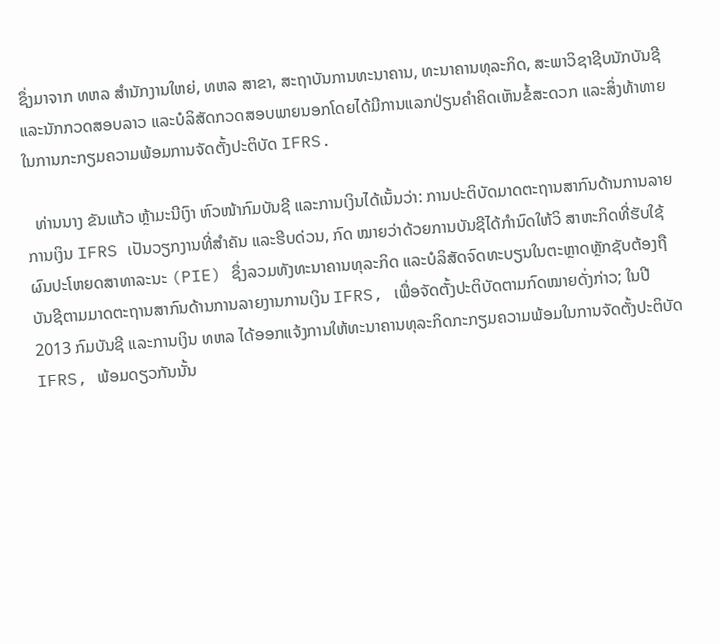ຊຶ່ງມາຈາກ ທຫລ ສຳນັກງານໃຫຍ່, ທຫລ ສາຂາ, ສະຖາບັນການທະນາຄານ, ທະນາຄານທຸລະກິດ, ສະພາວິຊາຊີບນັກບັນຊີແລະນັກກວດສອບລາວ ແລະບໍລິສັດກວດສອບພາຍນອກໂດຍໄດ້ມີການແລກປ່ຽນຄຳຄິດເຫັນຂໍ້ສະດວກ ແລະສິ່ງທ້າທາຍໃນການກະກຽມຄວາມພ້ອມການຈັດຕັ້ງປະຕິບັດ IFRS.

  ທ່ານນາງ ຂັນແກ້ວ ຫຼ້າມະນີເງົາ ຫົວໜ້າກົມບັນຊີ ແລະການເງິນໄດ້ເນັ້ນວ່າ: ການປະຕິບັດມາດຕະຖານສາກົນດ້ານການລາຍການເງິນ IFRS ເປັນວຽກງານທີ່ສຳຄັນ ແລະຮີບດ່ວນ, ກົດ ໝາຍວ່າດ້ວຍການບັນຊີໄດ້ກໍານົດໃຫ້ວິ ສາຫະກິດທີ່ຮັບໃຊ້ຜົນປະໂຫຍດສາທາລະນະ (PIE) ຊຶ່ງລວມທັງທະນາຄານທຸລະກິດ ແລະບໍລິສັດຈົດທະບຽນໃນຕະຫຼາດຫຼັກຊັບຕ້ອງຖືບັນຊີຕາມມາດຕະຖານສາກົນດ້ານການລາຍງານການເງິນ IFRS, ເພື່ອຈັດຕັ້ງປະຕິບັດຕາມກົດໝາຍດັ່ງກ່າວ; ໃນປີ 2013 ກົມບັນຊີ ແລະການເງິນ ທຫລ ໄດ້ອອກແຈ້ງການໃຫ້ທະນາຄານທຸລະກິດກະກຽມຄວາມພ້ອມໃນການຈັດຕັ້ງປະຕິບັດ IFRS, ພ້ອມດຽວກັນນັ້ນ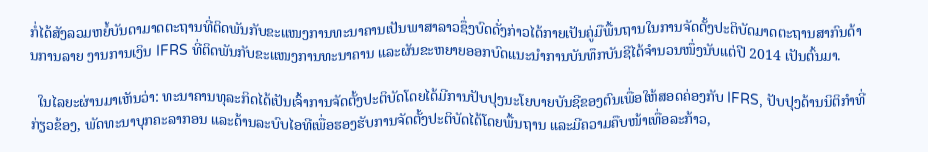ກໍ່ໄດ້ສັງລວມຫຍໍ້ບັນດາມາດຕະຖານທີ່ຕິດພັນກັບຂະແໜງການທະນາຄານເປັນພາສາລາວຊຶ່ງບົດດັ່ງກ່າວໄດ້ກາຍເປັນຄູ່ມືພື້ນຖານໃນການຈັດຕັ້ງປະຕິບັດມາດຕະຖານສາກົນດ້ານການລາຍ ງານການເງິນ IFRS ທີ່ຕິດພັນກັບຂະແໜງການທະນາຄານ ແລະຜັນຂະຫຍາຍອອກບົດແນະນຳການບັນທຶກບັນຊີໄດ້ຈຳນວນໜຶ່ງນັບແຕ່ປີ 2014 ເປັນຕົ້ນມາ.

  ໃນໄລຍະຜ່ານມາເຫັນວ່າ: ທະນາຄານທຸລະກິດໄດ້ເປັນເຈົ້າການຈັດຕັ້ງປະຕິບັດໂດຍໄດ້ມີການປັບປຸງນະໂຍບາຍບັນຊີຂອງຕົນເພື່ອໃຫ້ສອດຄ່ອງກັບ IFRS, ປັບປຸງດ້ານນິຕິກໍາທີ່ກ່ຽວຂ້ອງ, ພັດທະນາບຸກຄະລາກອນ ແລະດ້ານລະບົບໄອທີເພື່ອຮອງຮັບການຈັດຕັ້ງປະຕິບັດໄດ້ໂດຍພື້ນຖານ ແລະມີຄວາມຄືບໜ້າເທື່ອລະກ້າວ,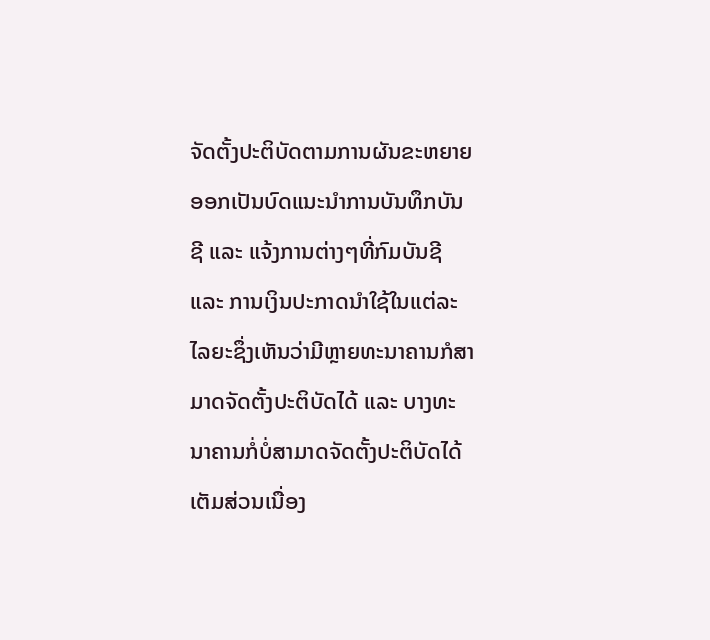ຈັດຕັ້ງປະຕິບັດຕາມການຜັນຂະຫຍາຍອອກເປັນບົດແນະນໍາການບັນທຶກບັນຊີ ແລະ ແຈ້ງການຕ່າງໆທີ່ກົມບັນຊີ ແລະ ການເງິນປະກາດນຳໃຊ້ໃນແຕ່ລະໄລຍະຊຶ່ງເຫັນວ່າມີຫຼາຍທະນາຄານກໍສາມາດຈັດຕັ້ງປະຕິບັດໄດ້ ແລະ ບາງທະນາຄານກໍ່ບໍ່ສາມາດຈັດຕັ້ງປະຕິບັດໄດ້ເຕັມສ່ວນເນື່ອງ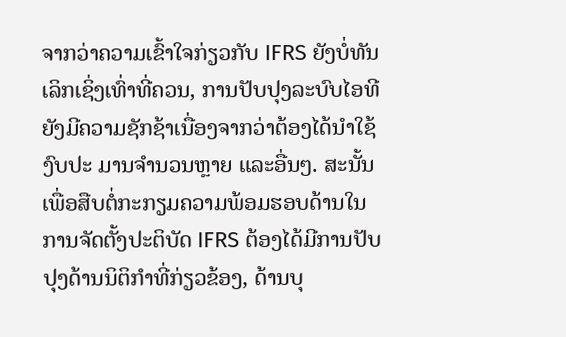ຈາກວ່າຄວາມເຂົ້າໃຈກ່ຽວກັບ IFRS ຍັງບໍ່ທັນເລິກເຊິ່ງເທົ່າທີ່ຄວນ, ການປັບປຸງລະບົບໄອທີຍັງມີຄວາມຊັກຊ້າເນື່ອງຈາກວ່າຕ້ອງໄດ້ນຳໃຊ້ງົບປະ ມານຈຳນວນຫຼາຍ ແລະອື່ນໆ. ສະນັ້ນເພື່ອສືບຕໍ່ກະກຽມຄວາມພ້ອມຮອບດ້ານໃນການຈັດຕັ້ງປະຕິບັດ IFRS ຕ້ອງໄດ້ມີການປັບປຸງດ້ານນິຕິກຳທີ່ກ່ຽວຂ້ອງ, ດ້ານບຸ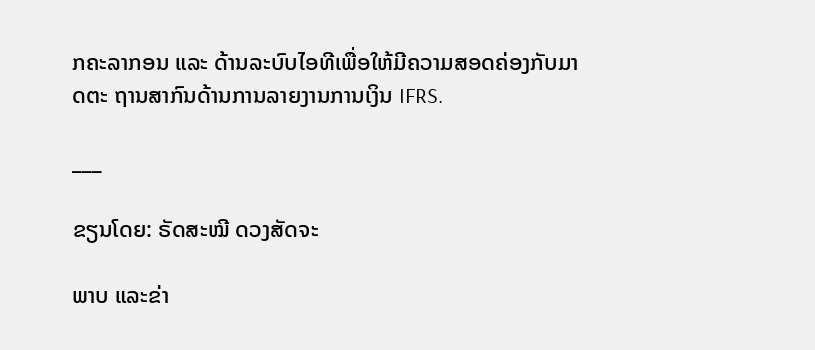ກຄະລາກອນ ແລະ ດ້ານລະບົບໄອທີເພື່ອໃຫ້ມີຄວາມສອດຄ່ອງກັບມາດຕະ ຖານສາກົນດ້ານການລາຍງານການເງິນ IFRS.

___

ຂຽນໂດຍ: ຣັດສະໝີ ດວງສັດຈະ

ພາບ ແລະຂ່າ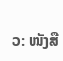ວ: ໜັງສື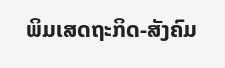ພິມເສດຖະກິດ-ສັງຄົມ